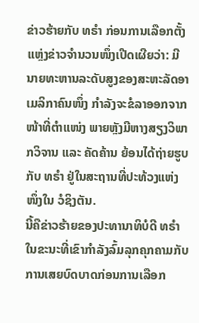ຂ່າວຮ້າຍກັບ ທຣຳ ກ່ອນການເລືອກຕັ້ງ
ແຫຼ່ງຂ່າວຈຳນວນໜຶ່ງເປີດເຜີຍວ່າ: ມີນາຍທະຫານລະດັບສູງຂອງສະຫະລັດອາເມລິກາຄົນໜຶ່ງ ກຳລັງຈະຂໍລາອອກຈາກໜ້າທີ່ຕຳແໜ່ງ ພາຍຫຼັງມີຫາງສຽງວິພາກວິຈານ ແລະ ຄັດຄ້ານ ຍ້ອນໄດ້ຖ່າຍຮູບກັບ ທຣຳ ຢູ່ໃນສະຖານທີ່ປະທ້ວງແຫ່ງໜຶ່ງໃນ ວໍຊິງຕັນ.
ນີ້ຄືຂ່າວຮ້າຍຂອງປະທານາທິບໍດີ ທຣຳ ໃນຂະນະທີ່ເຂົາກຳລັງລົ້ມລຸກຄຸກຄາມກັບການເສຍບົດບາດກ່ອນການເລືອກ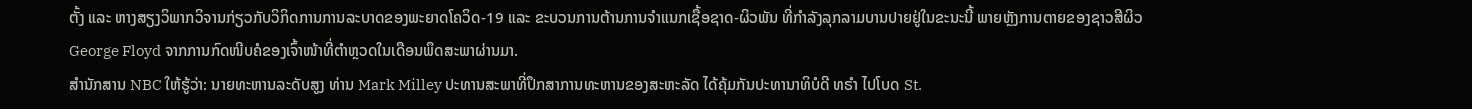ຕັ້ງ ແລະ ຫາງສຽງວິພາກວິຈານກ່ຽວກັບວິກິດການການລະບາດຂອງພະຍາດໂຄວິດ-19 ແລະ ຂະບວນການຕ້ານການຈຳແນກເຊື້ອຊາດ-ຜິວພັນ ທີ່ກຳລັງລຸກລາມບານປາຍຢູ່ໃນຂະນະນີ້ ພາຍຫຼັງການຕາຍຂອງຊາວສີຜິວ George Floyd ຈາກການກົດໜີບຄໍຂອງເຈົ້າໜ້າທີ່ຕຳຫຼວດໃນເດືອນພຶດສະພາຜ່ານມາ.
ສຳນັກສານ NBC ໃຫ້ຮູ້ວ່າ: ນາຍທະຫານລະດັບສູງ ທ່ານ Mark Milley ປະທານສະພາທີ່ປຶກສາການທະຫານຂອງສະຫະລັດ ໄດ້ຄຸ້ມກັນປະທານາທິບໍດີ ທຣຳ ໄປໂບດ St.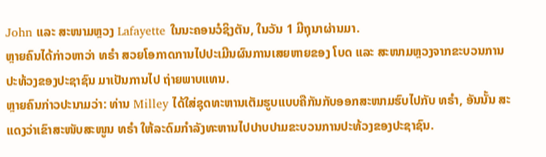John ແລະ ສະໜາມຫຼວງ Lafayette ໃນນະຄອນວໍຊິງຕັນ, ໃນວັນ 1 ມີຖຸນາຜ່ານມາ.
ຫຼາຍຄົນໄດ້ກ່າວຫາວ່າ ທຣຳ ສວຍໂອກາດການໄປປະເມີນຜົນການເສຍຫາຍຂອງ ໂບດ ແລະ ສະໜາມຫຼວງຈາກຂະບວນການປະທ້ວງຂອງປະຊາຊົນ ມາເປັນການໄປ ຖ່າຍພາບແທນ.
ຫຼາຍຄົນກ່າວປະນາມວ່າ: ທ່ານ Milley ໄດ້ໃສ່ຊຸດທະຫານເຕັມຮູບແບບຄືກັນກັບອອກສະໜາມຮົບໄປກັບ ທຣຳ, ອັນນັ້ນ ສະແດງວ່າເຂົາສະໜັບສະໜູນ ທຣຳ ໃຫ້ລະດົມກຳລັງທະຫານໄປປາບປາມຂະບວນການປະທ້ວງຂອງປະຊາຊົນ.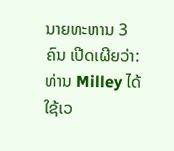ນາຍທະຫານ 3 ຄົນ ເປີດເຜີຍວ່າ: ທ່ານ Milley ໄດ້ໃຊ້ເວ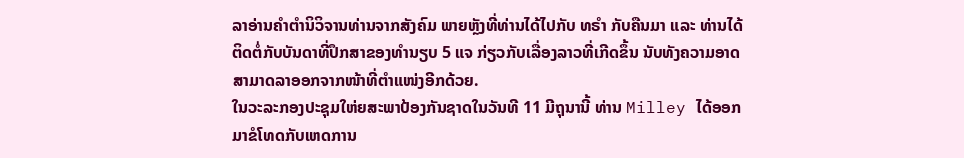ລາອ່ານຄຳຕຳນິວິຈານທ່ານຈາກສັງຄົມ ພາຍຫຼັງທີ່ທ່ານໄດ້ໄປກັບ ທຣຳ ກັບຄືນມາ ແລະ ທ່ານໄດ້ຕິດຕໍ່ກັບບັນດາທີ່ປຶກສາຂອງທຳນຽບ 5 ແຈ ກ່ຽວກັບເລື່ອງລາວທີ່ເກີດຂຶ້ນ ນັບທັງຄວາມອາດສາມາດລາອອກຈາກໜ້າທີ່ຕຳແໜ່ງອີກດ້ວຍ.
ໃນວະລະກອງປະຊຸມໃຫ່ຍສະພາປ້ອງກັນຊາດໃນວັນທີ 11 ມີຖຸນານີ້ ທ່ານ Milley ໄດ້ອອກມາຂໍໂທດກັບເຫດການ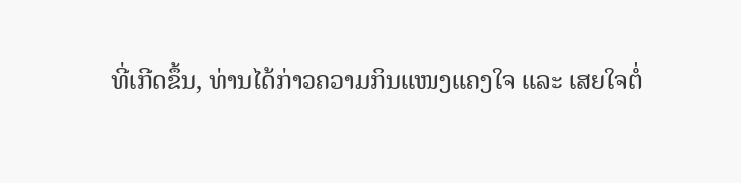ທີ່ເກີດຂຶ້ນ, ທ່ານໄດ້ກ່າວຄວາມກິນແໜງແຄງໃຈ ແລະ ເສຍໃຈຕໍ່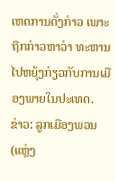ເຫດການດັ່ງກ່າວ ເພາະຖືກກ່າວຫາວ່າ ທະຫານໄປຫຍຸ້ງກ່ຽວກັບການເມືອງພາຍໃນປະເທດ.
ຂ່າວ: ລູກເມືອງພວນ(ແຫຼ່ງ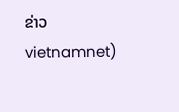ຂ່າວ vietnamnet)